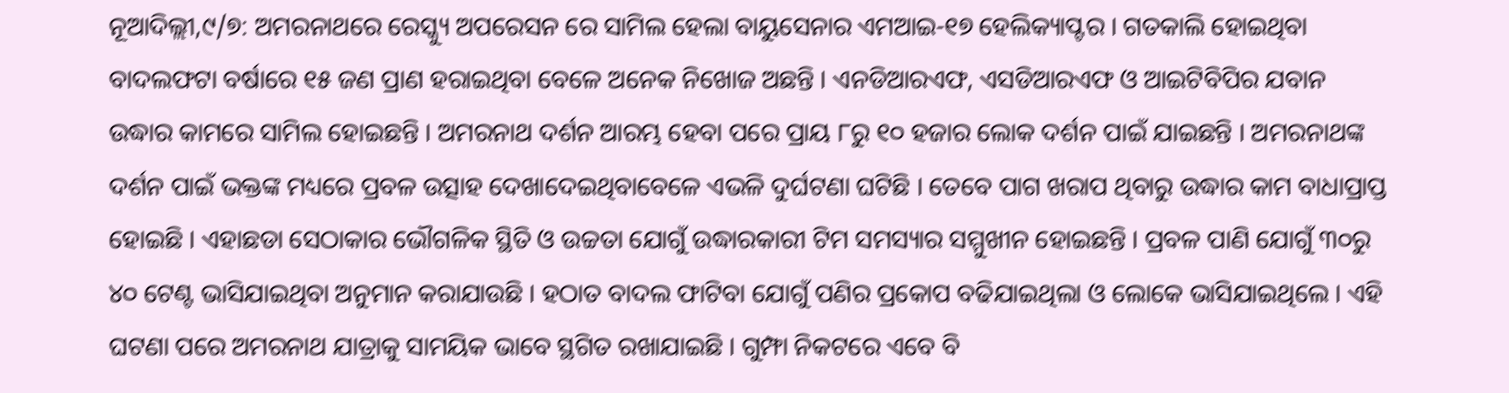ନୂଆଦିଲ୍ଲୀ,୯/୭: ଅମରନାଥରେ ରେସ୍କ୍ୟୁ ଅପରେସନ ରେ ସାମିଲ ହେଲା ବାୟୁସେନାର ଏମଆଇ-୧୭ ହେଲିକ୍ୟାପ୍ଟର । ଗତକାଲି ହୋଇଥିବା ବାଦଲଫଟା ବର୍ଷାରେ ୧୫ ଜଣ ପ୍ରାଣ ହରାଇଥିବା ବେଳେ ଅନେକ ନିଖୋଜ ଅଛନ୍ତି । ଏନଡିଆରଏଫ, ଏସଡିଆରଏଫ ଓ ଆଇଟିବିପିର ଯବାନ ଉଦ୍ଧାର କାମରେ ସାମିଲ ହୋଇଛନ୍ତି । ଅମରନାଥ ଦର୍ଶନ ଆରମ୍ଭ ହେବା ପରେ ପ୍ରାୟ ୮ରୁ ୧୦ ହଜାର ଲୋକ ଦର୍ଶନ ପାଇଁ ଯାଇଛନ୍ତି । ଅମରନାଥଙ୍କ ଦର୍ଶନ ପାଇଁ ଭକ୍ତଙ୍କ ମଧ୍ୟରେ ପ୍ରବଳ ଉତ୍ସାହ ଦେଖାଦେଇଥିବାବେଳେ ଏଭଳି ଦୁର୍ଘଟଣା ଘଟିଛି । ତେବେ ପାଗ ଖରାପ ଥିବାରୁ ଉଦ୍ଧାର କାମ ବାଧାପ୍ରାପ୍ତ ହୋଇଛି । ଏହାଛଡା ସେଠାକାର ଭୌଗଳିକ ସ୍ଥିତି ଓ ଉଚ୍ଚତା ଯୋଗୁଁ ଉଦ୍ଧାରକାରୀ ଟିମ ସମସ୍ୟାର ସମ୍ମୁଖୀନ ହୋଇଛନ୍ତି । ପ୍ରବଳ ପାଣି ଯୋଗୁଁ ୩୦ରୁ ୪୦ ଟେଣ୍ଟ ଭାସିଯାଇଥିବା ଅନୁମାନ କରାଯାଉଛି । ହଠାତ ବାଦଲ ଫାଟିବା ଯୋଗୁଁ ପଣିର ପ୍ରକୋପ ବଢିଯାଇଥିଲା ଓ ଲୋକେ ଭାସିଯାଇଥିଲେ । ଏହି ଘଟଣା ପରେ ଅମରନାଥ ଯାତ୍ରାକୁ ସାମୟିକ ଭାବେ ସ୍ଥଗିତ ରଖାଯାଇଛି । ଗୁମ୍ଫା ନିକଟରେ ଏବେ ବି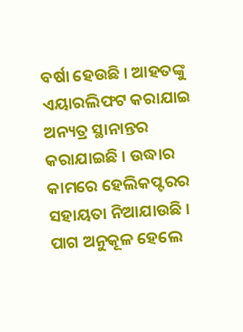ବର୍ଷା ହେଉଛି । ଆହତଙ୍କୁ ଏୟାରଲିଫଟ କରାଯାଇ ଅନ୍ୟତ୍ର ସ୍ଥାନାନ୍ତର କରାଯାଇଛି । ଉଦ୍ଧାର କାମରେ ହେଲିକପ୍ଟରର ସହାୟତା ନିଆଯାଉଛି । ପାଗ ଅନୁକୂଳ ହେଲେ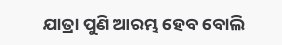ଯାତ୍ରା ପୁଣି ଆରମ୍ଭ ହେବ ବୋଲି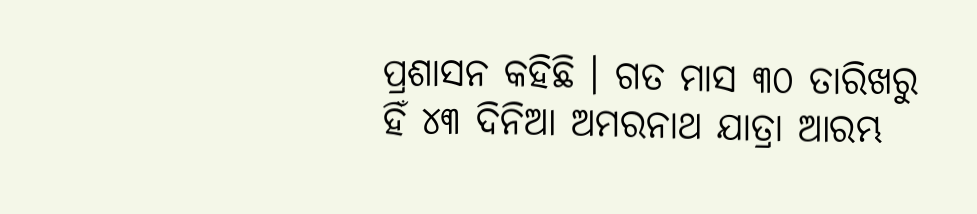ପ୍ରଶାସନ କହିଛି । ଗତ ମାସ ୩୦ ତାରିଖରୁ ହିଁ ୪୩ ଦିନିଆ ଅମରନାଥ ଯାତ୍ରା ଆରମ୍ଭ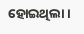ହୋଇଥିଲା ।